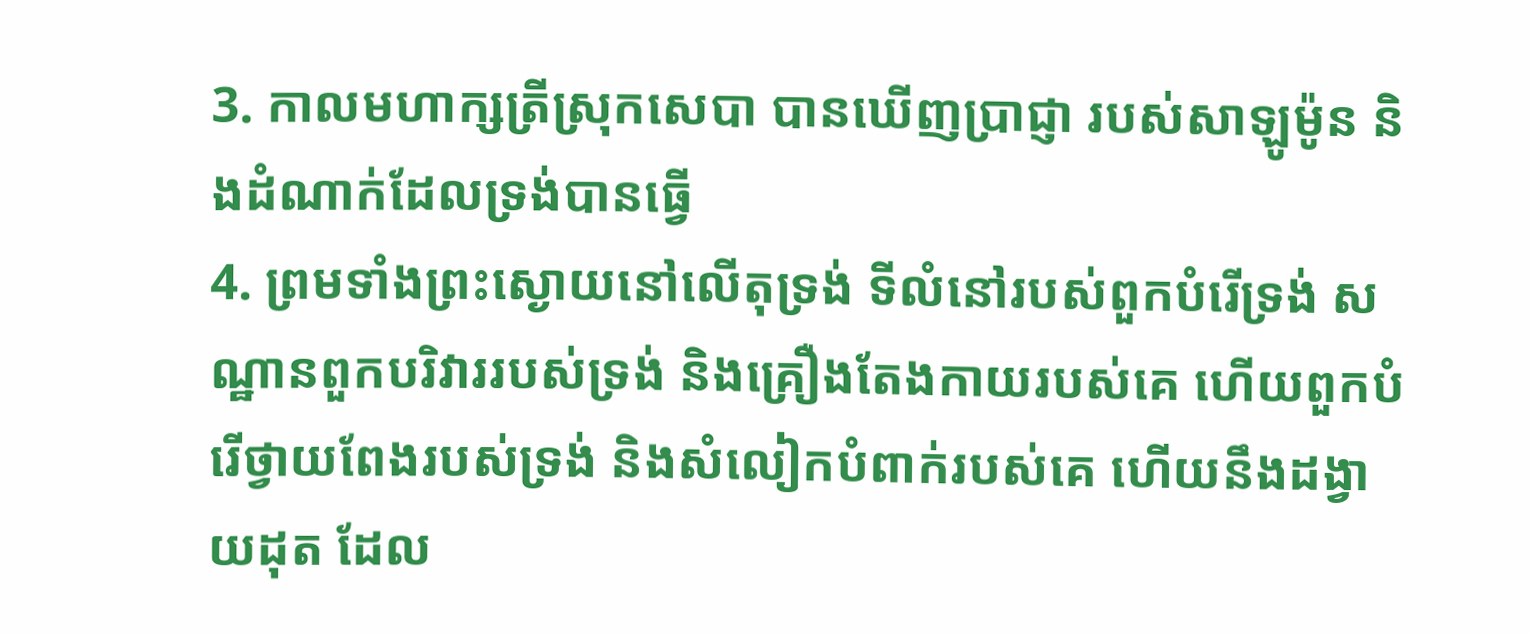3. កាលមហាក្សត្រីស្រុកសេបា បានឃើញប្រាជ្ញា របស់សាឡូម៉ូន និងដំណាក់ដែលទ្រង់បានធ្វើ
4. ព្រមទាំងព្រះស្ងោយនៅលើតុទ្រង់ ទីលំនៅរបស់ពួកបំរើទ្រង់ សណ្ឋានពួកបរិវាររបស់ទ្រង់ និងគ្រឿងតែងកាយរបស់គេ ហើយពួកបំរើថ្វាយពែងរបស់ទ្រង់ និងសំលៀកបំពាក់របស់គេ ហើយនឹងដង្វាយដុត ដែល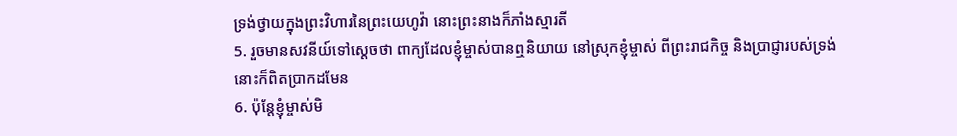ទ្រង់ថ្វាយក្នុងព្រះវិហារនៃព្រះយេហូវ៉ា នោះព្រះនាងក៏ភាំងស្មារតី
5. រួចមានសវនីយ៍ទៅស្តេចថា ពាក្យដែលខ្ញុំម្ចាស់បានឮនិយាយ នៅស្រុកខ្ញុំម្ចាស់ ពីព្រះរាជកិច្ច និងប្រាជ្ញារបស់ទ្រង់ នោះក៏ពិតប្រាកដមែន
6. ប៉ុន្តែខ្ញុំម្ចាស់មិ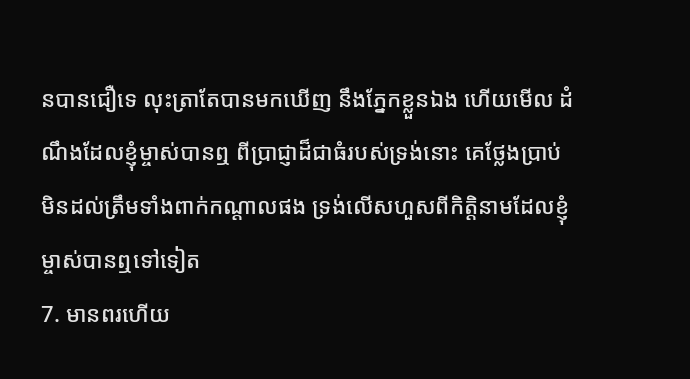នបានជឿទេ លុះត្រាតែបានមកឃើញ នឹងភ្នែកខ្លួនឯង ហើយមើល ដំណឹងដែលខ្ញុំម្ចាស់បានឮ ពីប្រាជ្ញាដ៏ជាធំរបស់ទ្រង់នោះ គេថ្លែងប្រាប់មិនដល់ត្រឹមទាំងពាក់កណ្តាលផង ទ្រង់លើសហួសពីកិត្តិនាមដែលខ្ញុំម្ចាស់បានឮទៅទៀត
7. មានពរហើយ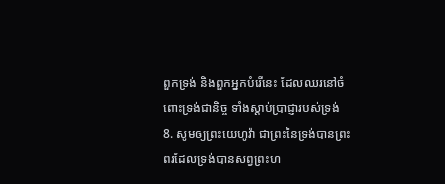ពួកទ្រង់ និងពួកអ្នកបំរើនេះ ដែលឈរនៅចំពោះទ្រង់ជានិច្ច ទាំងស្តាប់ប្រាជ្ញារបស់ទ្រង់
8. សូមឲ្យព្រះយេហូវ៉ា ជាព្រះនៃទ្រង់បានព្រះពរដែលទ្រង់បានសព្វព្រះហ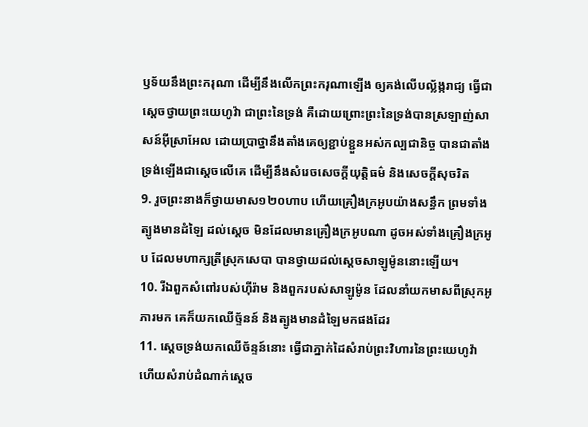ឫទ័យនឹងព្រះករុណា ដើម្បីនឹងលើកព្រះករុណាឡើង ឲ្យគង់លើបល្ល័ង្ករាជ្យ ធ្វើជាស្តេចថ្វាយព្រះយេហូវ៉ា ជាព្រះនៃទ្រង់ គឺដោយព្រោះព្រះនៃទ្រង់បានស្រឡាញ់សាសន៍អ៊ីស្រាអែល ដោយប្រាថ្នានឹងតាំងគេឲ្យខ្ជាប់ខ្ជួនអស់កល្បជានិច្ច បានជាតាំងទ្រង់ឡើងជាស្តេចលើគេ ដើម្បីនឹងសំរេចសេចក្ដីយុត្តិធម៌ និងសេចក្ដីសុចរិត
9. រួចព្រះនាងក៏ថ្វាយមាស១២០ហាប ហើយគ្រឿងក្រអូបយ៉ាងសន្ធឹក ព្រមទាំងត្បូងមានដំឡៃ ដល់ស្តេច មិនដែលមានគ្រឿងក្រអូបណា ដូចអស់ទាំងគ្រឿងក្រអូប ដែលមហាក្សត្រីស្រុកសេបា បានថ្វាយដល់ស្តេចសាឡូម៉ូននោះឡើយ។
10. រីឯពួកសំពៅរបស់ហ៊ីរ៉ាម និងពួករបស់សាឡូម៉ូន ដែលនាំយកមាសពីស្រុកអូភារមក គេក៏យកឈើច្ទ័នន៍ និងត្បូងមានដំឡៃមកផងដែរ
11. ស្តេចទ្រង់យកឈើច័ន្ទន៍នោះ ធ្វើជាភ្នាក់ដៃសំរាប់ព្រះវិហារនៃព្រះយេហូវ៉ា ហើយសំរាប់ដំណាក់ស្តេច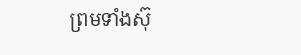ព្រមទាំងស៊ុ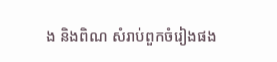ង និងពិណ សំរាប់ពួកចំរៀងផង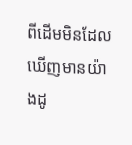ពីដើមមិនដែលឃើញមានយ៉ាងដូ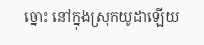ច្នោះ នៅក្នុងស្រុកយូដាឡើយ